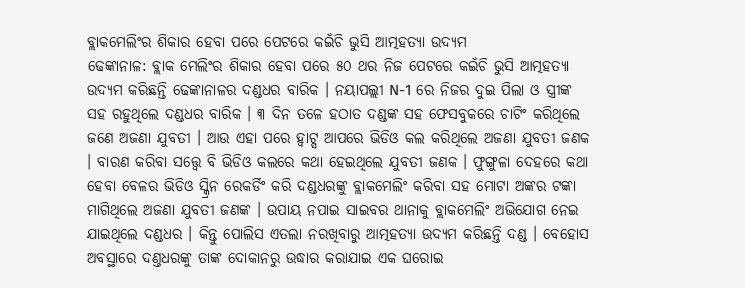ବ୍ଲାକମେଲିଂର ଶିକାର ହେବା ପରେ ପେଟରେ କଇଁଚି ଭୁସି ଆତ୍ମହତ୍ୟା ଉଦ୍ୟମ
ଢେଙ୍କାନାଳ: ବ୍ଲାକ ମେଲିଂର ଶିକାର ହେବା ପରେ ୫୦ ଥର ନିଜ ପେଟରେ କଇଁଚି ଭୁସି ଆତ୍ମହତ୍ୟା ଉଦ୍ୟମ କରିଛନ୍ତି ଢେଙ୍କାନାଳର ଦଣ୍ଡଧର ବାରିକ । ନୟାପଲ୍ଲୀ N-1 ରେ ନିଜର ଦୁଇ ପିଲା ଓ ସ୍ତ୍ରୀଙ୍କ ସହ ରହୁଥିଲେ ଦଣ୍ଡଧର ବାରିକ । ୩ ଦିନ ତଳେ ହଠାତ ଦଣ୍ଡଙ୍କ ସହ ଫେସବୁକରେ ଚାଟିଂ କରିଥିଲେ ଜଣେ ଅଜଣା ଯୁବତୀ । ଆଉ ଏହା ପରେ ହ୍ୱାଟ୍ସ ଆପରେ ଭିଡିଓ କଲ କରିଥିଲେ ଅଜଣା ଯୁବତୀ ଜଣକ । ବାରଣ କରିବା ସତ୍ତ୍ୱେ ବି ଭିଡିଓ କଲରେ କଥା ହେଇଥିଲେ ଯୁବତୀ ଜଣକ । ଫୁଙ୍ଗୁଳା ଦେହରେ କଥା ହେବା ବେଳର ଭିଡିଓ ସ୍କ୍ରିନ ରେକର୍ଡିଂ କରି ଦଣ୍ଡଧରଙ୍କୁ ବ୍ଲାକମେଲିଂ କରିବା ସହ ମୋଟା ଅଙ୍କର ଟଙ୍କା ମାଗିଥିଲେ ଅଜଣା ଯୁବତୀ ଜଣଙ୍କ । ଉପାୟ ନପାଇ ସାଇବର ଥାନାକୁ ବ୍ଲାକମେଲିଂ ଅଭିଯୋଗ ନେଇ ଯାଇଥିଲେ ଦଣ୍ଡଧର । କିନ୍ତୁ ପୋଲିସ ଏତଲା ନରଖିବାରୁ ଆତ୍ମହତ୍ୟା ଉଦ୍ୟମ କରିଛନ୍ତି ଦଣ୍ଡ । ବେହୋସ ଅବସ୍ଥାରେ ଦଣ୍ତଧରଙ୍କୁ ତାଙ୍କ ଦୋକାନରୁ ଉଦ୍ଧାର କରାଯାଇ ଏକ ଘରୋଇ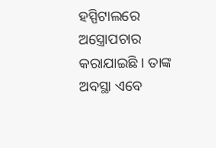ହସ୍ପିଟାଲରେ ଅସ୍ତ୍ରୋପଚାର କରାଯାଇଛି । ତାଙ୍କ ଅବସ୍ଥା ଏବେ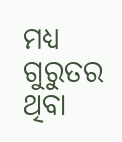ମଧ୍ୟ ଗୁରୁତର ଥିବା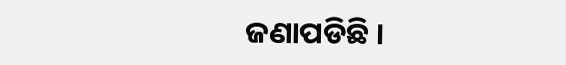ଜଣାପଡିଛି ।